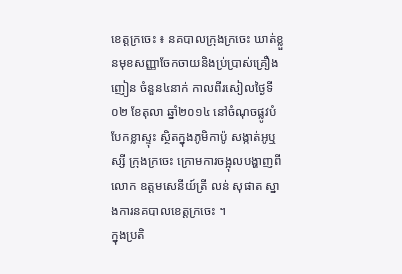ខេត្តក្រចេះ ៖ នគបាលក្រុងក្រចេះ ឃាត់ខ្លួនមុខសញ្ញាចែកចាយនិងប្រ់ប្រាស់គ្រឿងញៀន ចំនួន៤នាក់ កាលពីរសៀលថ្ងៃទី០២ ខែតុលា ឆ្នាំ២០១៤ នៅចំណុចផ្លូវបំបែកខ្លាស្ទុះ ស្ថិតក្នុងភូមិកាប៉ូ សង្កាត់អូឬស្សី ក្រុងក្រចេះ ក្រោមការចង្អុលបង្ហាញពីលោក ឧត្តមសេនីយ៍ត្រី លន់ សុផាត ស្នាងការនគបាលខេត្តក្រចេះ ។
ក្នុងប្រតិ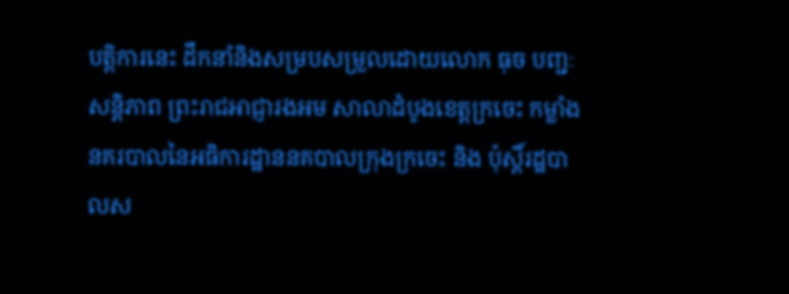បត្តិការនេះ ដឹកនាំនិងសម្របសម្រួលដោយលោក ធុច បញ្ជៈសន្តិភាព ព្រះរាជអាជ្ញារងអម សាលាដំបូងខេត្តក្រចេះ កម្លាំងនគរបាលនៃអធិការដ្ឋាននគបាលក្រុងក្រចេះ និង ប៉ុស្តិ៍រដ្ឋបាលស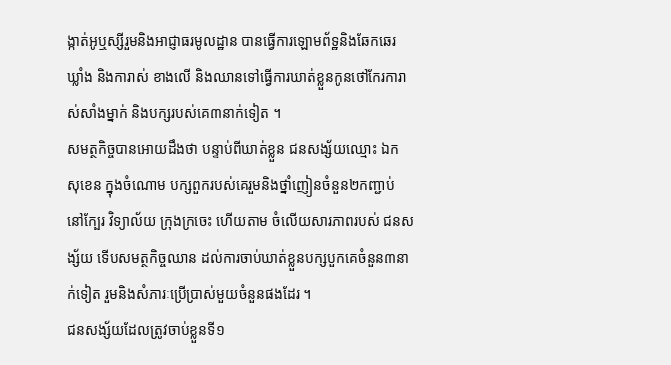ង្កាត់អូឬស្សីរួមនិងអាជ្ញាធរមូលដ្ឋាន បានធ្វើការឡោមព័ទ្ឋនិងឆែកឆេរ ឃ្លាំង និងការាស់ ខាងលើ និងឈានទៅធ្វើការឃាត់ខ្លួនកូនថៅកែរការាស់សាំងម្នាក់ និងបក្សរបស់គេ៣នាក់ទៀត ។
សមត្ថកិច្ចបានអោយដឹងថា បន្ទាប់ពីឃាត់ខ្លួន ជនសង្ស័យឈ្មោះ ឯក សុខេន ក្នុងចំណោម បក្សពួករបស់គេរួមនិងថ្នាំញៀនចំនួន២កញ្ជាប់ នៅក្បែរ វិទ្យាល័យ ក្រុងក្រចេះ ហើយតាម ចំលើយសារភាពរបស់ ជនសង្ស័យ ទើបសមត្ថកិច្ចឈាន ដល់ការចាប់ឃាត់ខ្លួនបក្សបួកគេចំនួន៣នាក់ទៀត រួមនិងសំភារៈប្រើប្រាស់មួយចំនួនផងដែរ ។
ជនសង្ស័យដែលត្រូវចាប់ខ្លួនទី១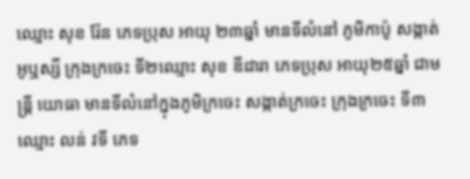ឈ្មោះ សុខ រ៉ែន ភេទប្រុស អាយុ ២៣ឆ្នាំ មានទីលំនៅ ភូមិកាប៉ូ សង្កាត់អូឬស្សី ក្រុងក្រចេះ ទី២ឈ្មោះ សុខ ឌីដារា ភេទប្រុស អាយុ២៥ឆ្នាំ ជាមន្ត្រី យោធា មានទីលំនៅក្នុងភូមិក្រចេះ សង្កាត់ក្រចេះ ក្រុងក្រចេះ ទី៣ឈ្មោះ លន់ វទី ភេទ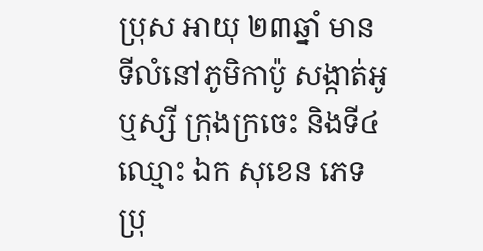ប្រុស អាយុ ២៣ឆ្នាំ មានទីលំនៅភូមិកាប៉ូ សង្កាត់អូឬស្សី ក្រុងក្រចេះ និងទី៤ឈ្មោះ ឯក សុខេន ភេទប្រុ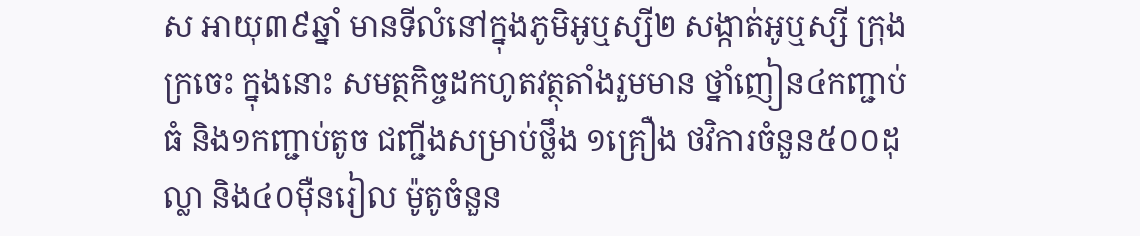ស អាយុ៣៩ឆ្នាំ មានទីលំនៅក្នុងភូមិអូឬស្សី២ សង្កាត់អូឬស្សី ក្រុងក្រចេះ ក្នុងនោះ សមត្ថកិច្ចដកហូតវត្ថុតាំងរួមមាន ថ្នាំញៀន៤កញ្ជាប់ធំ និង១កញ្ជាប់តូច ជញ្ជីងសម្រាប់ថ្លឹង ១គ្រឿង ថវិការចំនួន៥០០ដុល្លា និង៤០ម៉ឺនរៀល ម៉ូតូចំនួន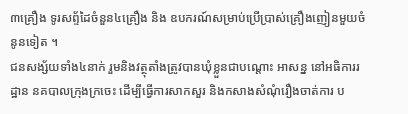៣គ្រឿង ទូរសព្ទ័ដៃចំនួន៤គ្រឿង និង ឧបករណ៍សម្រាប់ប្រើប្រាស់គ្រឿងញៀនមួយចំនូនទៀត ។
ជនសង្ស័យទាំង៤នាក់ រួមនិងវត្ថុតាំងត្រូវបានឃុំខ្លួនជាបណ្តោះ អាសន្ន នៅអធិការរដ្ឋាន នគបាលក្រុងក្រចេះ ដើម្បីធ្វើការសាកសួរ និងកសាងសំណុំរឿងចាត់ការ ប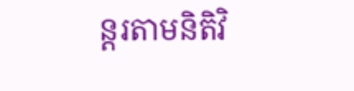ន្តរតាមនិតិវិ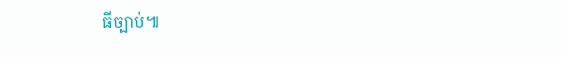ធីច្បាប់៕